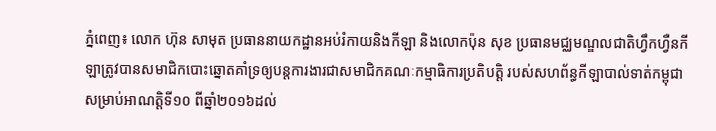ភ្នំពេញ៖ លោក ហ៊ុន សាមុត ប្រធាននាយកដ្ឋានអប់រំកាយនិងកីឡា និងលោកប៉ុន សុខ ប្រធានមជ្ឈមណ្ឌលជាតិហ្វឹកហ្វឺនកីឡាត្រូវបានសមាជិកបោះឆ្នោតគាំទ្រឲ្យបន្តការងារជាសមាជិកគណៈកម្មាធិការប្រតិបត្តិ របស់សហព័ន្ធកីឡាបាល់ទាត់កម្ពុជា សម្រាប់អាណត្តិទី១០ ពីឆ្នាំ២០១៦ដល់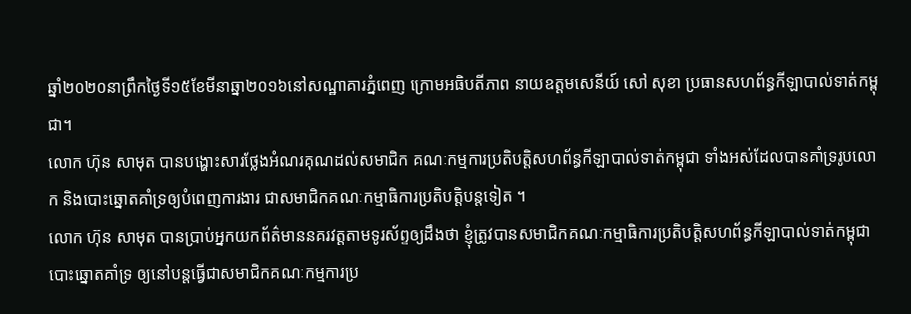ឆ្នាំ២០២០នាព្រឹកថ្ងៃទី១៥ខែមីនាឆ្នា២០១៦នៅសណ្ឋាគារភ្នំពេញ ក្រោមអធិបតីភាព នាយឧត្តមសេនីយ៍ សៅ សុខា ប្រធានសហព័ន្ធកីឡាបាល់ទាត់កម្ពុជា។
លោក ហ៊ុន សាមុត បានបង្ហោះសារថ្លែងអំណរគុណដល់សមាជិក គណៈកម្មការប្រតិបត្តិសហព័ន្ធកីឡាបាល់ទាត់កម្ពុជា ទាំងអស់ដែលបានគាំទ្ររូបលោក និងបោះឆ្នោតគាំទ្រឲ្យបំពេញការងារ ជាសមាជិកគណៈកម្មាធិការប្រតិបត្តិបន្តទៀត ។
លោក ហ៊ុន សាមុត បានប្រាប់អ្នកយកព័ត៌មាននគរវត្តតាមទូរស័ព្ទឲ្យដឹងថា ខ្ញុំត្រូវបានសមាជិកគណៈកម្មាធិការប្រតិបត្តិសហព័ន្ធកីឡាបាល់ទាត់កម្ពុជាបោះឆ្នោតគាំទ្រ ឲ្យនៅបន្តធ្វើជាសមាជិកគណៈកម្មការប្រ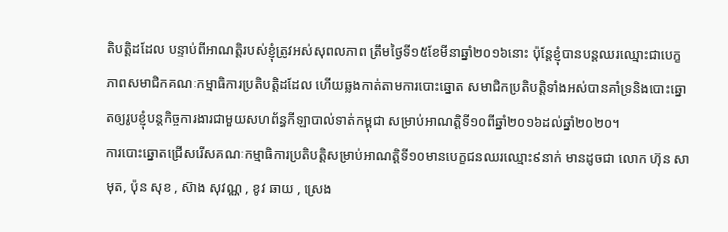តិបត្តិដដែល បន្ទាប់ពីអាណត្តិរបស់ខ្ញុំត្រូវអស់សុពលភាព ត្រឹមថ្ងៃទី១៥ខែមីនាឆ្នាំ២០១៦នោះ ប៉ុន្តែខ្ញុំបានបន្តឈរឈ្មោះជាបេក្ខភាពសមាជិកគណៈកម្មាធិការប្រតិបត្តិដដែល ហើយឆ្លងកាត់តាមការបោះឆ្នោត សមាជិកប្រតិបត្តិទាំងអស់បានគាំទ្រនិងបោះឆ្នោតឲ្យរូបខ្ញុំបន្តកិច្ចការងារជាមួយសហព័ន្ធកីឡាបាល់ទាត់កម្ពុជា សម្រាប់អាណត្តិទី១០ពីឆ្នាំ២០១៦ដល់ឆ្នាំ២០២០។
ការបោះឆ្នោតជ្រើសរើសគណៈកម្មាធិការប្រតិបត្តិសម្រាប់អាណត្តិទី១០មានបេក្ខជនឈរឈ្មោះ៩នាក់ មានដូចជា លោក ហ៊ុន សាមុត, ប៉ុន សុខ , ស៊ាង សុវណ្ណ , ខូវ ឆាយ , ស្រេង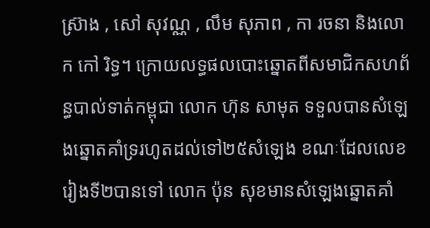ស្រ៊ាង , សៅ សុវណ្ណ , លឹម សុភាព , កា រចនា និងលោក កៅ រិទ្ធ។ ក្រោយលទ្ធផលបោះឆ្នោតពីសមាជិកសហព័ន្ធបាល់ទាត់កម្ពុជា លោក ហ៊ុន សាមុត ទទួលបានសំឡេងឆ្នោតគាំទ្ររហូតដល់ទៅ២៥សំឡេង ខណៈដែលលេខរៀងទី២បានទៅ លោក ប៉ុន សុខមានសំឡេងឆ្នោតគាំ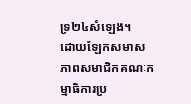ទ្រ២៤សំឡេង។
ដោយឡែកសមាសភាពសមាជិកគណៈកម្មាធិការប្រ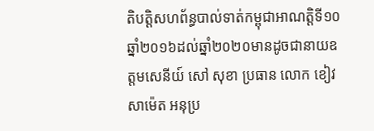តិបត្តិសហព័ន្ធបាល់ទាត់កម្ពុជាអាណត្តិទី១០ ឆ្នាំ២០១៦ដល់ឆ្នាំ២០២០មានដូចជានាយឧត្តមសេនីយ៍ សៅ សុខា ប្រធាន លោក ខៀវ សាម៉េត អនុប្រ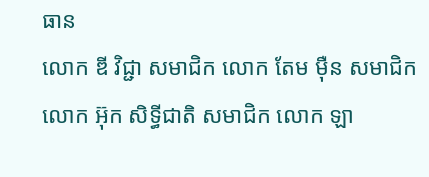ធាន
លោក ឌី វិជ្ជា សមាជិក លោក តែម ម៉ឺន សមាជិក លោក អ៊ុក សិទ្ធីជាតិ សមាជិក លោក ឡា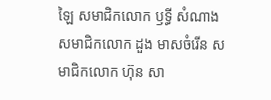ឡៃ សមាជិកលោក ឫទ្ធី សំណាង សមាជិកលោក ដួង មាសចំរើន សមាជិកលោក ហ៊ុន សា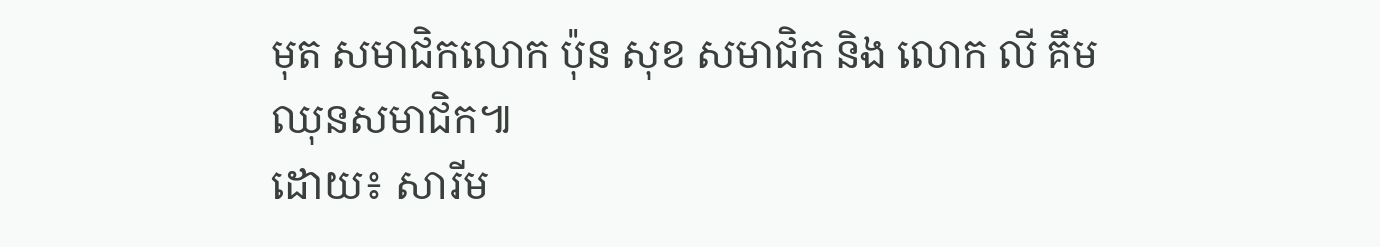មុត សមាជិកលោក ប៉ុន សុខ សមាជិក និង លោក លី គឹមឈុនសមាជិក៕
ដោយ៖ សារីម